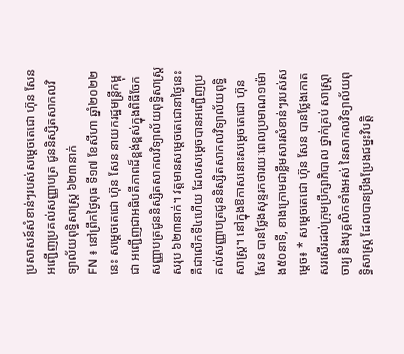ប្រសាសន៍សំខាន់ៗរបស់សម្តេចតេជោ ហ៊ុន សែន អញ្ជើញប្រគល់សញ្ញាបត្រ ជូននិស្សិតសាកលវិទ្យាល័យពុទ្ធិសាស្ត្រ ៦២៣នាក់
FN ៖ នៅព្រឹកថ្ងៃពុធ ទី១៧ ខែសីហា ឆ្នាំ២០២២នេះ សម្តេចតេជោ ហ៊ុន សែន នាយករដ្ឋមន្ត្រីកម្ពុជា អញ្ជើញជាអធិបតីភាពដ៏ខ្ពង់ខ្ពស់ក្នុងពិធីចែកសញ្ញាបត្រជូននិស្សិតសាកលវិទ្យាល័យពុទ្ធិសាស្ត្រសរុប ៦២៣នាក់។ វត្តមានសម្តេចតេជោនាថ្ងៃនេះ គឺជាលើកទី៤ហើយ ដែលសម្តេចបានអញ្ជើញប្រគល់សញ្ញាបត្រជូននិស្សិតសាកលវិទ្យាល័យពុទ្ធិសាស្ត្រ។ នៅក្នុងឱកាសនោះសម្តេចតេជោ ហ៊ុន សែន បានថ្លែងសុន្ទរកថារយៈពេលប្រមាណ១ម៉ោង៥០នាទី, ខាងក្រោមជាខ្លឹមសារសំខាន់ៗរបស់សម្តេច៖ * សម្តេចតេជោ ហ៊ុន សែន បានថ្លែងកោតសរសើរដល់ក្រុមប្រឹក្សាភិបាល ថ្នាក់គ្រប់ សាស្ត្រាចារ្យ និងបុគ្គលិកទាំងអស់ នៃសាកលវិទ្យាល័យពុទ្ធិសាស្ត្រ ដែលបានប្រឹងប្រែងជម្នះវិបត្តិ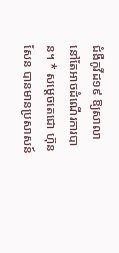ជំងឺកូវីដ១៩ ឱ្យសាលានៅតែអាចដំណើរការបាន។ * សម្តេចតេជោ ហ៊ុន សែន បានមានប្រសាសន៍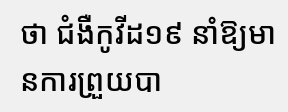ថា ជំងឺកូវីដ១៩ នាំឱ្យមានការព្រួយបា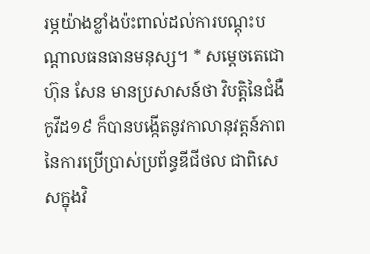រម្ភយ៉ាងខ្លាំងប៉ះពាល់ដល់ការបណ្តុះបណ្តាលធនធានមនុស្ស។ * សម្តេចតេជោ ហ៊ុន សែន មានប្រសាសន៍ថា វិបត្តិនៃជំងឺកូវីដ១៩ ក៏បានបង្កើតនូវកាលានុវត្តន៍ភាពនៃការប្រើប្រាស់ប្រព័ន្ធឌីជីថល ជាពិសេសក្នុងវិ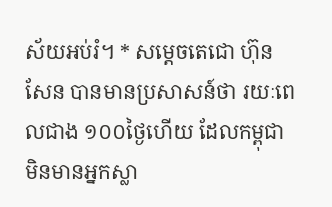ស័យអប់រំ។ * សម្តេចតេជោ ហ៊ុន សែន បានមានប្រសាសន៍ថា រយៈពេលជាង ១០០ថ្ងៃហើយ ដែលកម្ពុជា មិនមានអ្នកស្លា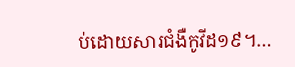ប់ដោយសារជំងឺកូវីដ១៩។…